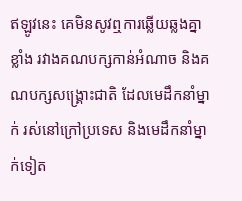ឥឡូវនេះ គេមិនសូវឮការឆ្លើយឆ្លងគ្នាខ្លាំង រវាងគណបក្សកាន់អំណាច និងគណបក្សសង្គ្រោះជាតិ ដែលមេដឹកនាំម្នាក់ រស់នៅក្រៅប្រទេស និងមេដឹកនាំម្នាក់ទៀត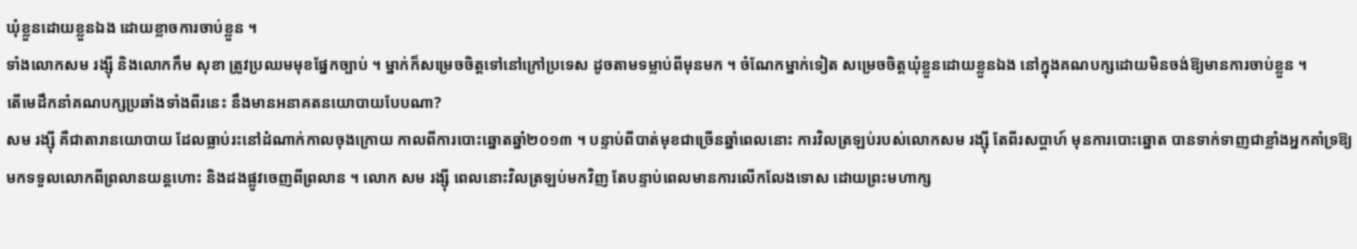ឃុំខ្លួនដោយខ្លួនឯង ដោយខ្លាចការចាប់ខ្លួន ។
ទាំងលោកសម រង្ស៊ី និងលោកកឹម សុខា ត្រូវប្រឈមមុខផ្នែកច្បាប់ ។ ម្នាក់ក៏សម្រេចចិត្តទៅនៅក្រៅប្រទេស ដូចតាមទម្លាប់ពីមុនមក ។ ចំណែកម្នាក់ទៀត សម្រេចចិត្តឃុំខ្លួនដោយខ្លួនឯង នៅក្នុងគណបក្សដោយមិនចង់ឱ្យមានការចាប់ខ្លួន ។
តើមេដឹកនាំគណបក្សប្រឆាំងទាំងពីរនេះ នឹងមានអនាគតនយោបាយបែបណា?
សម រង្ស៊ី គឺជាតារានយោបាយ ដែលធ្លាប់រះនៅដំណាក់កាលចុងក្រោយ កាលពីការបោះឆ្នោតឆ្នាំ២០១៣ ។ បន្ទាប់ពីបាត់មុខជាច្រើនឆ្នាំពេលនោះ ការវិលត្រឡប់របស់លោកសម រង្ស៊ី តែពីរសប្តាហ៍ មុនការបោះឆ្នោត បានទាក់ទាញជាខ្លាំងអ្នកគាំទ្រឱ្យមកទទួលលោកពីព្រលានយន្តហោះ និងដងផ្លូវចេញពីព្រលាន ។ លោក សម រង្ស៊ី ពេលនោះវិលត្រឡប់មកវិញ តែបន្ទាប់ពេលមានការលើកលែងទោស ដោយព្រះមហាក្ស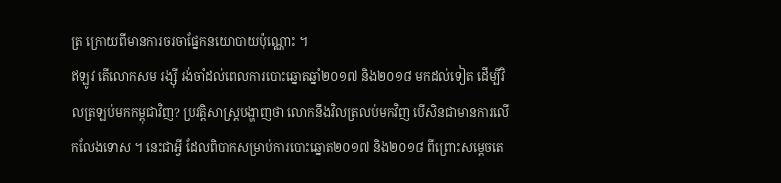ត្រ ក្រោយពីមានការចរចាផ្នែកនយោបាយប៉ុណ្ណោះ ។
ឥឡូវ តើលោកសម រង្ស៊ី រង់ចាំដល់ពេលការបោះឆ្នោតឆ្នាំ២០១៧ និង២០១៨ មកដល់ទៀត ដើម្បីវិលត្រឡប់មកកម្ពុជាវិញ? ប្រវត្តិសាស្ត្របង្ហាញថា លោកនឹងវិលត្រលប់មកវិញ បើសិនជាមានការលើកលែងទោស ។ នេះជាអ្វី ដែលពិបាកសម្រាប់ការបោះឆ្នោត២០១៧ និង២០១៨ ពីព្រោះសម្តេចតេ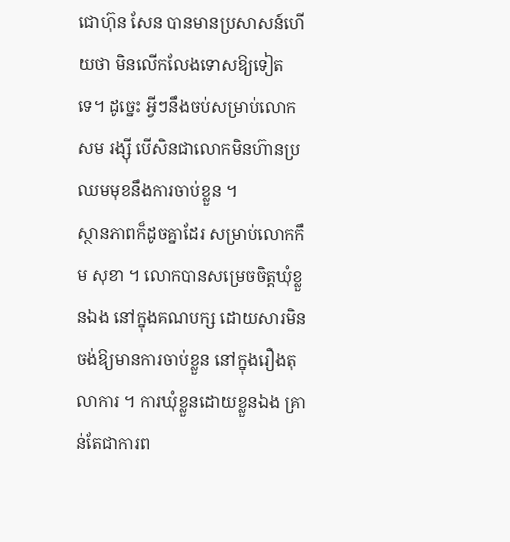ជោហ៊ុន សែន បានមានប្រសាសន៍ហើយថា មិនលើកលែងទោសឱ្យទៀតទេ។ ដូច្នេះ អ្វីៗនឹងចប់សម្រាប់លោកសម រង្ស៊ី បើសិនជាលោកមិនហ៊ានប្រឈមមុខនឹងការចាប់ខ្លួន ។
ស្ថានភាពក៏ដូចគ្នាដែរ សម្រាប់លោកកឹម សុខា ។ លោកបានសម្រេចចិត្តឃុំខ្លួនឯង នៅក្នុងគណបក្ស ដោយសារមិនចង់ឱ្យមានការចាប់ខ្លួន នៅក្នុងរឿងតុលាការ ។ ការឃុំខ្លួនដោយខ្លួនឯង គ្រាន់តែជាការព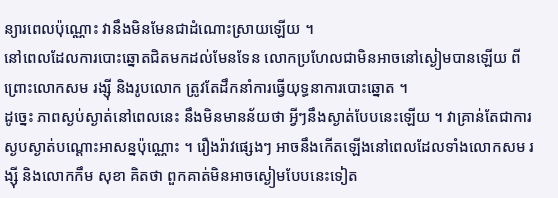ន្យារពេលប៉ុណ្ណោះ វានឹងមិនមែនជាដំណោះស្រាយឡើយ ។
នៅពេលដែលការបោះឆ្នោតជិតមកដល់មែនទែន លោកប្រហែលជាមិនអាចនៅស្ងៀមបានឡើយ ពីព្រោះលោកសម រង្ស៊ី និងរូបលោក ត្រូវតែដឹកនាំការធ្វើយុទ្ធនាការបោះឆ្នោត ។
ដូច្នេះ ភាពស្ងប់ស្ងាត់នៅពេលនេះ នឹងមិនមានន័យថា អ្វីៗនឹងស្ងាត់បែបនេះឡើយ ។ វាគ្រាន់តែជាការស្ងបស្ងាត់បណ្តោះអាសន្នប៉ុណ្ណោះ ។ រឿងរ៉ាវផ្សេងៗ អាចនឹងកើតឡើងនៅពេលដែលទាំងលោកសម រង្ស៊ី និងលោកកឹម សុខា គិតថា ពួកគាត់មិនអាចស្ងៀមបែបនេះទៀត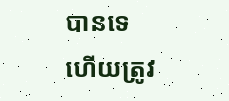បានទេ ហើយត្រូវ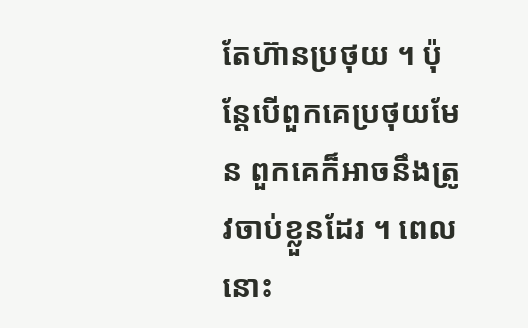តែហ៊ានប្រថុយ ។ ប៉ុន្តែបើពួកគេប្រថុយមែន ពួកគេក៏អាចនឹងត្រូវចាប់ខ្លួនដែរ ។ ពេលនោះ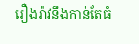រឿងរ៉ាវនឹងកាន់តែធំ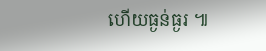ហើយធ្ងន់ធ្ងរ ៕